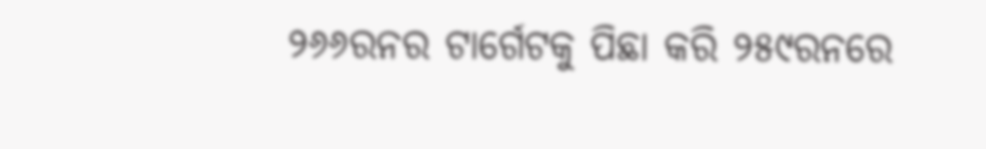୨୬୬ରନର ଟାର୍ଗେଟକୁ ପିଛା କରି ୨୫୯ରନରେ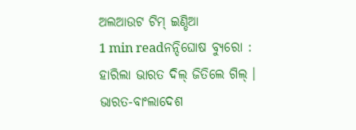ଅଲଆଉଟ ଟିମ୍ ଇଣ୍ଡିଆ
1 min readନନ୍ଦିଘୋଷ ବ୍ୟୁରୋ : ହାରିଲା ଭାରତ ଦିଲ୍ ଜିତିଲେ ଗିଲ୍ । ଭାରତ-ବାଂଲାଦେଶ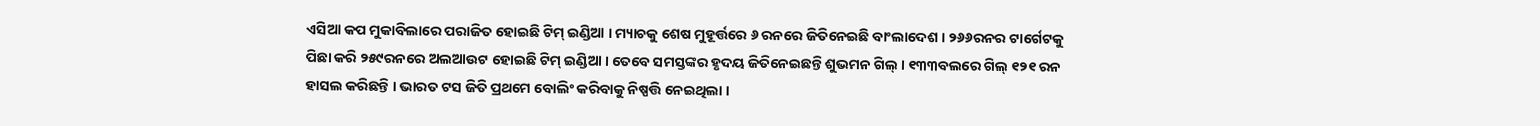ଏସିଆ କପ ମୁକାବିଲାରେ ପରାଜିତ ହୋଇଛି ଟିମ୍ ଇଣ୍ଡିଆ । ମ୍ୟାଚକୁ ଶେଷ ମୁହୂର୍ତ୍ତରେ ୬ ରନରେ ଜିତିନେଇଛି ବାଂଲାଦେଶ । ୨୬୬ରନର ଟାର୍ଗେଟକୁ ପିଛା କରି ୨୫୯ରନରେ ଅଲଆଉଟ ହୋଇଛି ଟିମ୍ ଇଣ୍ଡିଆ । ତେବେ ସମସ୍ତଙ୍କର ହୃଦୟ ଜିତିନେଇଛନ୍ତି ଶୁଭମନ ଗିଲ୍ । ୧୩୩ବଲରେ ଗିଲ୍ ୧୨୧ ରନ ହାସଲ କରିଛନ୍ତି । ଭାରତ ଟସ ଜିତି ପ୍ରଥମେ ବୋଲିଂ କରିବାକୁ ନିଷ୍ପତ୍ତି ନେଇଥିଲା ।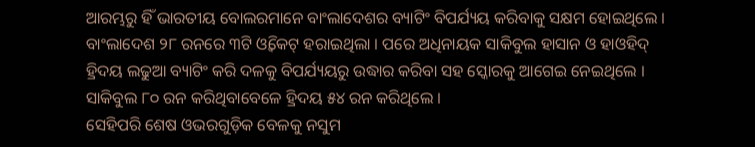ଆରମ୍ଭରୁ ହିଁ ଭାରତୀୟ ବୋଲରମାନେ ବାଂଲାଦେଶର ବ୍ୟାଟିଂ ବିପର୍ଯ୍ୟୟ କରିବାକୁ ସକ୍ଷମ ହୋଇଥିଲେ । ବାଂଲାଦେଶ ୨୮ ରନରେ ୩ଟି ଓ୍ବିକେଟ୍ ହରାଇଥିଲା । ପରେ ଅଧିନାୟକ ସାକିବୁଲ ହାସାନ ଓ ହାଓହିଦ୍ ହ୍ରିଦୟ ଲଢୁଆ ବ୍ୟାଟିଂ କରି ଦଳକୁ ବିପର୍ଯ୍ୟୟରୁ ଉଦ୍ଧାର କରିବା ସହ ସ୍କୋରକୁ ଆଗେଇ ନେଇଥିଲେ । ସାକିବୁଲ ୮୦ ରନ କରିଥିବାବେଳେ ହ୍ରିଦୟ ୫୪ ରନ କରିଥିଲେ ।
ସେହିପରି ଶେଷ ଓଭରଗୁଡ଼ିକ ବେଳକୁ ନସୁମ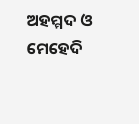ଅହମ୍ମଦ ଓ ମେହେଦି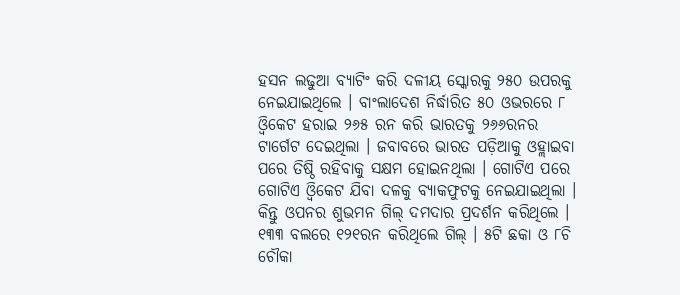ହସନ ଲଢୁଆ ବ୍ୟାଟିଂ କରି ଦଳୀୟ ସ୍କୋରକୁ ୨୫୦ ଉପରକୁ ନେଇଯାଇଥିଲେ । ବାଂଲାଦେଶ ନିର୍ଦ୍ଧାରିତ ୫୦ ଓଭରରେ ୮ ଓ୍ବିକେଟ ହରାଇ ୨୬୫ ରନ କରି ଭାରତକୁ ୨୬୬ରନର ଟାର୍ଗେଟ ଦେଇଥିଲା । ଜବାବରେ ଭାରତ ପଡ଼ିଆକୁ ଓହ୍ଲାଇବା ପରେ ତିଷ୍ଠି ରହିବାକୁ ସକ୍ଷମ ହୋଇନଥିଲା । ଗୋଟିଏ ପରେ ଗୋଟିଏ ଓ୍ବିକେଟ ଯିବା ଦଳକୁ ବ୍ୟାକଫୁଟକୁ ନେଇଯାଇଥିଲା । କିନ୍ତୁ ଓପନର ଶୁଭମନ ଗିଲ୍ ଦମଦାର ପ୍ରଦର୍ଶନ କରିଥିଲେ । ୧୩୩ ବଲରେ ୧୨୧ରନ କରିଥିଲେ ଗିଲ୍ । ୫ଟି ଛକା ଓ ୮ଚି ଚୌକା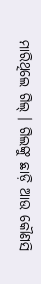ମାରିଥିଲେ ଗିଲ୍ । ଗିଲଙ୍କୁ ଛାଡ଼ି ଆଉ କୌଣସି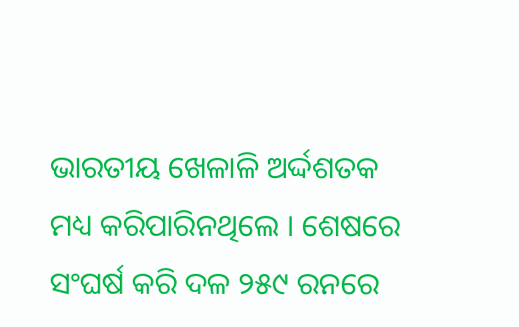ଭାରତୀୟ ଖେଳାଳି ଅର୍ଦ୍ଦଶତକ ମଧ୍ୟ କରିପାରିନଥିଲେ । ଶେଷରେ ସଂଘର୍ଷ କରି ଦଳ ୨୫୯ ରନରେ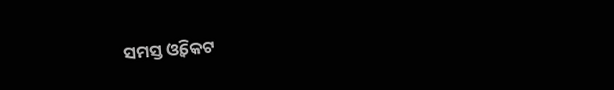ସମସ୍ତ ଓ୍ବିକେଟ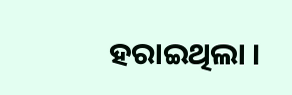ହରାଇଥିଲା ।